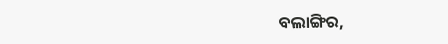ବଲାଙ୍ଗିର,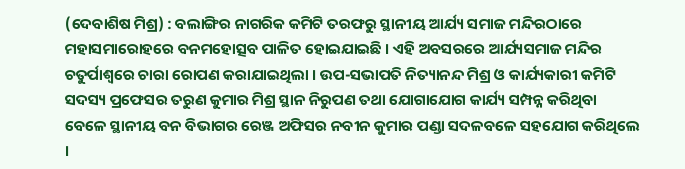(ଦେବାଶିଷ ମିଶ୍ର) : ବଲାଙ୍ଗିର ନାଗରିକ କମିଟି ତରଫରୁ ସ୍ଥାନୀୟ ଆର୍ଯ୍ୟ ସମାଜ ମନ୍ଦିରଠାରେ ମହାସମାରୋହରେ ବନମହୋତ୍ସବ ପାଳିତ ହୋଇଯାଇଛି । ଏହି ଅବସରରେ ଆର୍ଯ୍ୟସମାଜ ମନ୍ଦିର ଚତୁର୍ପାଶ୍ୱରେ ଚାରା ରୋପଣ କରାଯାଇଥିଲା । ଉପ-ସଭାପତି ନିତ୍ୟାନନ୍ଦ ମିଶ୍ର ଓ କାର୍ଯ୍ୟକାରୀ କମିଟି ସଦସ୍ୟ ପ୍ରଫେସର ତରୁଣ କୁମାର ମିଶ୍ର ସ୍ଥାନ ନିରୁପଣ ତଥା ଯୋଗାଯୋଗ କାର୍ଯ୍ୟ ସମ୍ପନ୍ନ କରିଥିବା ବେଳେ ସ୍ଥାନୀୟ ବନ ବିଭାଗର ରେଞ୍ଜ ଅଫିସର ନବୀନ କୁମାର ପଣ୍ଡା ସଦଳବଳେ ସହଯୋଗ କରିଥିଲେ ।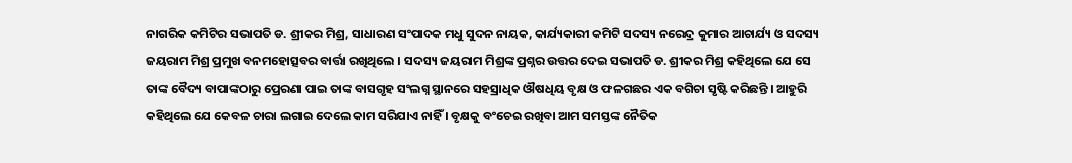ନାଗରିକ କମିଟିର ସଭାପତି ଡ. ଶ୍ରୀକର ମିଶ୍ର, ସାଧାରଣ ସଂପାଦକ ମଧୁ ସୁଦନ ନାୟକ, କାର୍ଯ୍ୟକାରୀ କମିଟି ସଦସ୍ୟ ନରେନ୍ଦ୍ର କୁମାର ଆଚାର୍ଯ୍ୟ ଓ ସଦସ୍ୟ ଜୟରାମ ମିଶ୍ର ପ୍ରମୁଖ ବନମହୋତ୍ସବର ବାର୍ତ୍ତା ରଖିଥିଲେ । ସଦସ୍ୟ ଜୟରାମ ମିଶ୍ରଙ୍କ ପ୍ରଶ୍ନର ଉତ୍ତର ଦେଇ ସଭାପତି ଡ. ଶ୍ରୀକର ମିଶ୍ର କହିଥିଲେ ଯେ ସେ ତାଙ୍କ ବୈଦ୍ୟ ବାପାଙ୍କଠାରୁ ପ୍ରେରଣା ପାଇ ତାଙ୍କ ବାସଗୃହ ସଂଲଗ୍ନ ସ୍ଥାନରେ ସହସ୍ରାଧିକ ଔଷଧିୟ ବୃକ୍ଷ ଓ ଫଳଗଛର ଏକ ବଗିଚା ସୃଷ୍ଟି କରିଛନ୍ତି । ଆହୁରି କହିଥିଲେ ଯେ କେବଳ ଚାରା ଲଗାଇ ଦେଲେ କାମ ସରିଯାଏ ନାହିଁ । ବୃକ୍ଷକୁ ବଂଚେଇ ରଖିବା ଆମ ସମସ୍ତଙ୍କ ନୈତିକ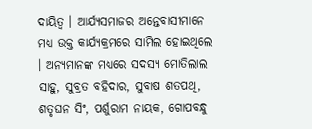ଦାୟିତ୍ୱ । ଆର୍ଯ୍ୟସମାଜର ଅନ୍ତେବାସୀମାନେ ମଧ୍ୟ ଉକ୍ତ କାର୍ଯ୍ୟକ୍ରମରେ ସାମିଲ ହୋଇଥିଲେ । ଅନ୍ୟମାନଙ୍କ ମଧ୍ୟରେ ସଦସ୍ୟ ମୋତିଲାଲ ସାହୁ, ସୁବ୍ରତ ବହିଦାର, ସୁବାଷ ଶତପଥି, ଶତୃଘନ ସିଂ, ପର୍ଶୁରାମ ନାୟକ, ଗୋପବନ୍ଧୁ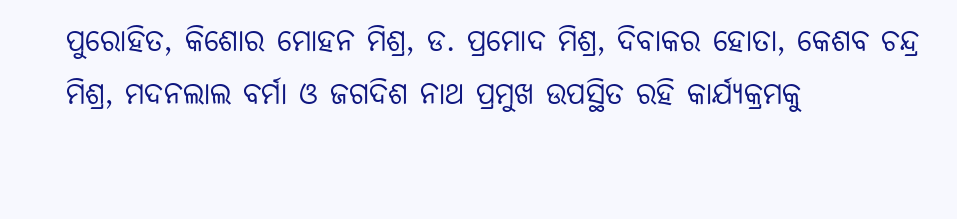ପୁରୋହିତ, କିଶୋର ମୋହନ ମିଶ୍ର, ଡ. ପ୍ରମୋଦ ମିଶ୍ର, ଦିବାକର ହୋତା, କେଶବ ଚନ୍ଦ୍ର ମିଶ୍ର, ମଦନଲାଲ ବର୍ମା ଓ ଜଗଦିଶ ନାଥ ପ୍ରମୁଖ ଉପସ୍ଥିତ ରହି କାର୍ଯ୍ୟକ୍ରମକୁ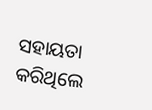ସହାୟତା କରିଥିଲେ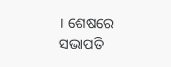। ଶେଷରେ ସଭାପତି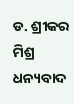ଡ. ଶ୍ରୀକର ମିଶ୍ର ଧନ୍ୟବାଦ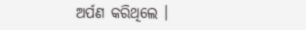ଅର୍ପଣ କରିଥିଲେ ।